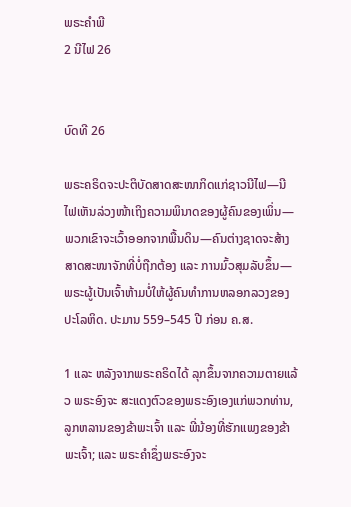ພຣະຄຳພີ
2 ນີໄຟ 26


ບົດທີ 26

ພຣະຄຣິດຈະປະຕິບັດສາດສະໜາກິດແກ່ຊາວນີໄຟ—ນີໄຟເຫັນລ່ວງໜ້າເຖິງຄວາມພິນາດຂອງຜູ້ຄົນຂອງເພິ່ນ—ພວກເຂົາຈະເວົ້າອອກຈາກພື້ນດິນ—ຄົນຕ່າງຊາດຈະສ້າງສາດສະໜາຈັກທີ່ບໍ່ຖືກຕ້ອງ ແລະ ການມົ້ວສຸມລັບຂຶ້ນ—ພຣະຜູ້ເປັນເຈົ້າຫ້າມບໍ່ໃຫ້ຜູ້ຄົນທຳການຫລອກລວງຂອງປະໂລຫິດ. ປະມານ 559–545 ປີ ກ່ອນ ຄ.ສ.

1 ແລະ ຫລັງຈາກພຣະຄຣິດໄດ້ ລຸກຂຶ້ນຈາກຄວາມຕາຍແລ້ວ ພຣະອົງຈະ ສະແດງຕົວຂອງພຣະອົງເອງແກ່ພວກທ່ານ, ລູກຫລານຂອງຂ້າພະເຈົ້າ ແລະ ພີ່ນ້ອງທີ່ຮັກແພງຂອງຂ້າພະເຈົ້າ; ແລະ ພຣະຄຳຊຶ່ງພຣະອົງຈະ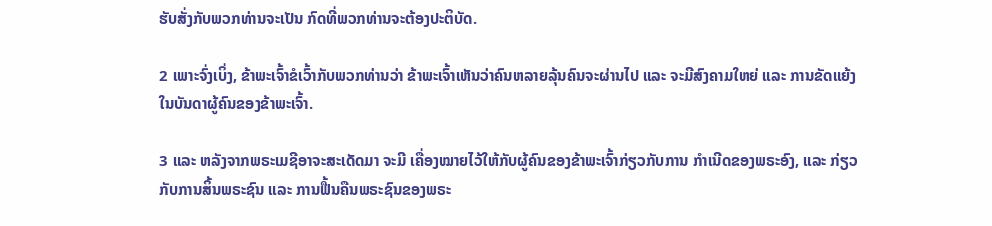ຮັບສັ່ງກັບພວກທ່ານຈະເປັນ ກົດທີ່ພວກທ່ານຈະຕ້ອງປະຕິບັດ.

2 ເພາະຈົ່ງເບິ່ງ, ຂ້າພະເຈົ້າຂໍເວົ້າກັບພວກທ່ານວ່າ ຂ້າພະເຈົ້າເຫັນວ່າຄົນຫລາຍລຸ້ນຄົນຈະຜ່ານໄປ ແລະ ຈະມີສົງຄາມໃຫຍ່ ແລະ ການຂັດແຍ້ງໃນບັນດາຜູ້ຄົນຂອງຂ້າພະເຈົ້າ.

3 ແລະ ຫລັງຈາກພຣະເມຊີອາຈະສະເດັດມາ ຈະມີ ເຄື່ອງໝາຍໄວ້ໃຫ້ກັບຜູ້ຄົນຂອງຂ້າພະເຈົ້າກ່ຽວກັບການ ກຳເນີດຂອງພຣະອົງ, ແລະ ກ່ຽວກັບການສິ້ນພຣະຊົນ ແລະ ການຟື້ນຄືນພຣະຊົນຂອງພຣະ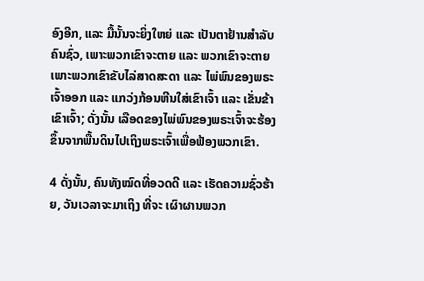ອົງອີກ, ແລະ ມື້ນັ້ນຈະຍິ່ງໃຫຍ່ ແລະ ເປັນຕາຢ້ານສຳລັບຄົນຊົ່ວ, ເພາະພວກເຂົາຈະຕາຍ ແລະ ພວກເຂົາຈະຕາຍເພາະພວກເຂົາຂັບໄລ່ສາດສະດາ ແລະ ໄພ່ພົນຂອງພຣະເຈົ້າອອກ ແລະ ແກວ່ງກ້ອນຫີນໃສ່ເຂົາເຈົ້າ ແລະ ເຂັ່ນຂ້າເຂົາເຈົ້າ; ດັ່ງນັ້ນ ເລືອດຂອງໄພ່ພົນຂອງພຣະເຈົ້າຈະຮ້ອງຂຶ້ນຈາກພື້ນດິນໄປເຖິງພຣະເຈົ້າເພື່ອຟ້ອງພວກເຂົາ.

4 ດັ່ງນັ້ນ, ຄົນທັງໝົດທີ່ອວດດີ ແລະ ເຮັດຄວາມຊົ່ວຮ້າຍ, ວັນເວລາຈະມາເຖິງ ທີ່ຈະ ເຜົາຜານພວກ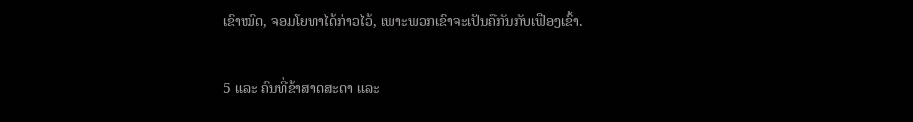ເຂົາໝົດ, ຈອມໂຍທາໄດ້ກ່າວໄວ້, ເພາະພວກເຂົາຈະເປັນຄືກັນກັບເຟືອງເຂົ້າ.

5 ແລະ ຄົນທີ່ຂ້າສາດສະດາ ແລະ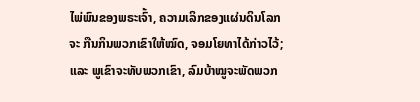ໄພ່ພົນຂອງພຣະເຈົ້າ, ຄວາມເລິກຂອງແຜ່ນດິນໂລກຈະ ກືນກິນພວກເຂົາໃຫ້ໝົດ, ຈອມໂຍທາໄດ້ກ່າວໄວ້; ແລະ ພູເຂົາຈະທັບພວກເຂົາ, ລົມບ້າໝູຈະພັດພວກ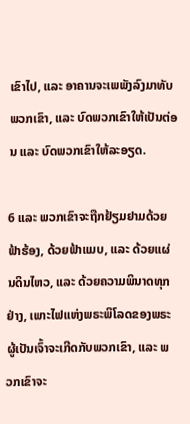ເຂົາໄປ, ແລະ ອາຄານຈະເພພັງລົງມາທັບພວກເຂົາ, ແລະ ບົດພວກເຂົາໃຫ້ເປັນຕ່ອນ ແລະ ບົດພວກເຂົາໃຫ້ລະອຽດ.

6 ແລະ ພວກເຂົາຈະຖືກຢ້ຽມຢາມດ້ວຍຟ້າຮ້ອງ, ດ້ວຍຟ້າແມບ, ແລະ ດ້ວຍແຜ່ນດິນໄຫວ, ແລະ ດ້ວຍຄວາມພິນາດທຸກຢ່າງ, ເພາະໄຟແຫ່ງພຣະພິໂລດຂອງພຣະຜູ້ເປັນເຈົ້າຈະເກີດກັບພວກເຂົາ, ແລະ ພວກເຂົາຈະ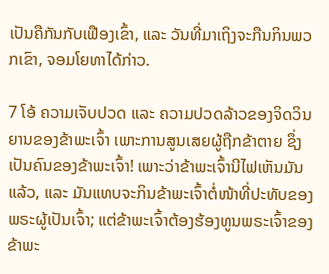ເປັນຄືກັນກັບເຟືອງເຂົ້າ, ແລະ ວັນທີ່ມາເຖິງຈະກືນກິນພວກເຂົາ, ຈອມໂຍທາໄດ້ກ່າວ.

7 ໂອ້ ຄວາມເຈັບປວດ ແລະ ຄວາມປວດລ້າວຂອງຈິດວິນຍານຂອງຂ້າພະເຈົ້າ ເພາະການສູນເສຍຜູ້ຖືກຂ້າຕາຍ ຊຶ່ງເປັນຄົນຂອງຂ້າພະເຈົ້າ! ເພາະວ່າຂ້າພະເຈົ້ານີໄຟເຫັນມັນແລ້ວ, ແລະ ມັນແທບຈະກິນຂ້າພະເຈົ້າຕໍ່ໜ້າທີ່ປະທັບຂອງພຣະຜູ້ເປັນເຈົ້າ; ແຕ່ຂ້າພະເຈົ້າຕ້ອງຮ້ອງທູນພຣະເຈົ້າຂອງຂ້າພະ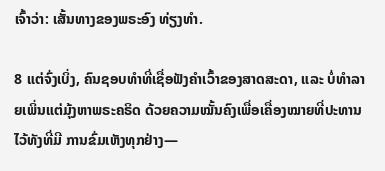ເຈົ້າວ່າ: ເສັ້ນທາງຂອງພຣະອົງ ທ່ຽງທຳ.

8 ແຕ່ຈົ່ງເບິ່ງ, ຄົນຊອບທຳທີ່ເຊື່ອຟັງຄຳເວົ້າຂອງສາດສະດາ, ແລະ ບໍ່ທຳລາຍເພິ່ນແຕ່ມຸ້ງຫາພຣະຄຣິດ ດ້ວຍຄວາມໝັ້ນຄົງເພື່ອເຄື່ອງໝາຍທີ່ປະທານໄວ້ທັງທີ່ມີ ການຂົ່ມເຫັງທຸກຢ່າງ—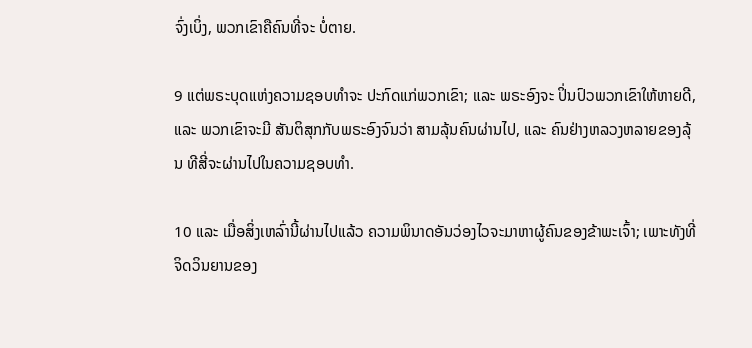ຈົ່ງເບິ່ງ, ພວກເຂົາຄືຄົນທີ່ຈະ ບໍ່ຕາຍ.

9 ແຕ່ພຣະບຸດແຫ່ງຄວາມຊອບທຳຈະ ປະກົດແກ່ພວກເຂົາ; ແລະ ພຣະອົງຈະ ປິ່ນປົວພວກເຂົາໃຫ້ຫາຍດີ, ແລະ ພວກເຂົາຈະມີ ສັນຕິສຸກກັບພຣະອົງຈົນວ່າ ສາມລຸ້ນຄົນຜ່ານໄປ, ແລະ ຄົນຢ່າງຫລວງຫລາຍຂອງລຸ້ນ ທີສີ່ຈະຜ່ານໄປໃນຄວາມຊອບທຳ.

10 ແລະ ເມື່ອສິ່ງເຫລົ່ານີ້ຜ່ານໄປແລ້ວ ຄວາມພິນາດອັນວ່ອງໄວຈະມາຫາຜູ້ຄົນຂອງຂ້າພະເຈົ້າ; ເພາະທັງທີ່ຈິດວິນຍານຂອງ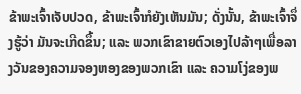ຂ້າພະເຈົ້າເຈັບປວດ, ຂ້າພະເຈົ້າກໍຍັງເຫັນມັນ; ດັ່ງນັ້ນ, ຂ້າພະເຈົ້າຈຶ່ງຮູ້ວ່າ ມັນຈະເກີດຂຶ້ນ; ແລະ ພວກເຂົາຂາຍຕົວເອງໄປລ້າໆເພື່ອລາງວັນຂອງຄວາມຈອງຫອງຂອງພວກເຂົາ ແລະ ຄວາມໂງ່ຂອງພ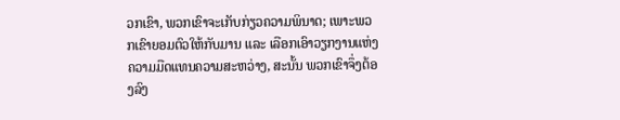ວກເຂົາ, ພວກເຂົາຈະເກັບກ່ຽວຄວາມພິນາດ; ເພາະພວກເຂົາຍອມຕົວໃຫ້ກັບມານ ແລະ ເລືອກເອົາວຽກງານແຫ່ງຄວາມມືດແທນຄວາມສະຫວ່າງ, ສະນັ້ນ ພວກເຂົາຈຶ່ງຕ້ອງລົງ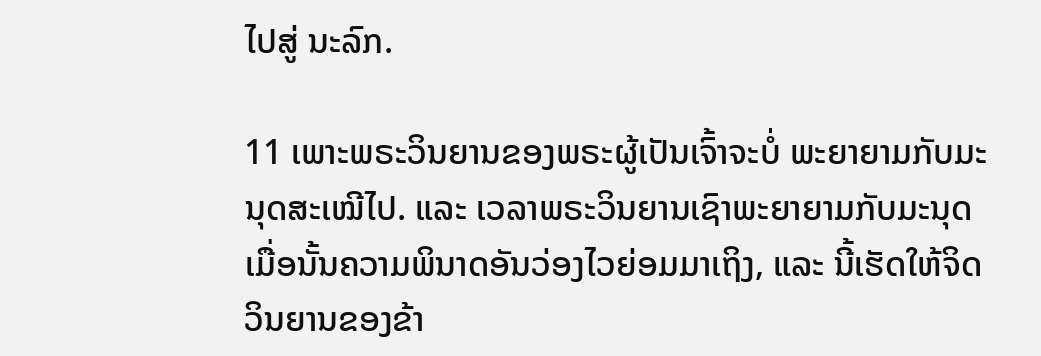ໄປສູ່ ນະລົກ.

11 ເພາະພຣະວິນຍານຂອງພຣະຜູ້ເປັນເຈົ້າຈະບໍ່ ພະຍາຍາມກັບມະນຸດສະເໝີໄປ. ແລະ ເວລາພຣະວິນຍານເຊົາພະຍາຍາມກັບມະນຸດ ເມື່ອນັ້ນຄວາມພິນາດອັນວ່ອງໄວຍ່ອມມາເຖິງ, ແລະ ນີ້ເຮັດໃຫ້ຈິດວິນຍານຂອງຂ້າ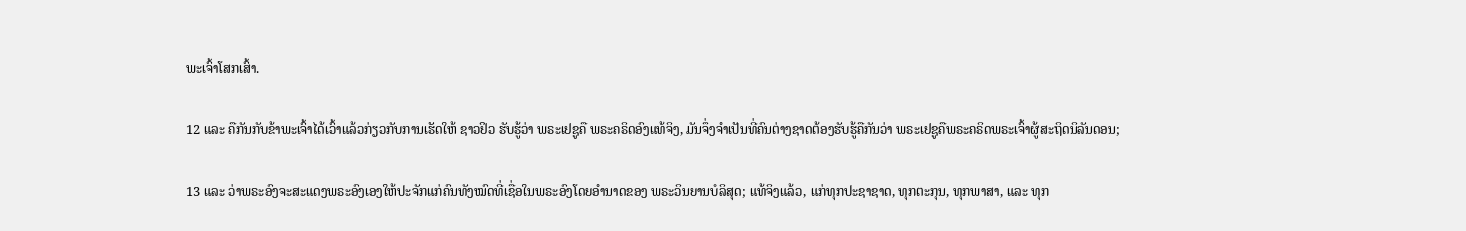ພະເຈົ້າໂສກເສົ້າ.

12 ແລະ ຄືກັນກັບຂ້າພະເຈົ້າໄດ້ເວົ້າແລ້ວກ່ຽວກັບການເຮັດໃຫ້ ຊາວຢິວ ຮັບຮູ້ວ່າ ພຣະເຢຊູຄື ພຣະຄຣິດອົງແທ້ຈິງ, ມັນຈຶ່ງຈຳເປັນທີ່ຄົນຕ່າງຊາດຕ້ອງຮັບຮູ້ຄືກັນວ່າ ພຣະເຢຊູຄືພຣະຄຣິດພຣະເຈົ້າຜູ້ສະຖິດນິລັນດອນ;

13 ແລະ ວ່າພຣະອົງຈະສະແດງພຣະອົງເອງໃຫ້ປະຈັກແກ່ຄົນທັງໝົດທີ່ເຊື່ອໃນພຣະອົງໂດຍອຳນາດຂອງ ພຣະວິນຍານບໍລິສຸດ; ແທ້ຈິງແລ້ວ, ແກ່ທຸກປະຊາຊາດ, ທຸກຕະກຸນ, ທຸກພາສາ, ແລະ ທຸກ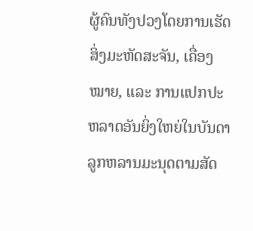ຜູ້ຄົນທັງປວງໂດຍການເຮັດສິ່ງມະຫັດສະຈັນ, ເຄື່ອງໝາຍ, ແລະ ການແປກປະຫລາດອັນຍິ່ງໃຫຍ່ໃນບັນດາລູກຫລານມະນຸດຕາມສັດ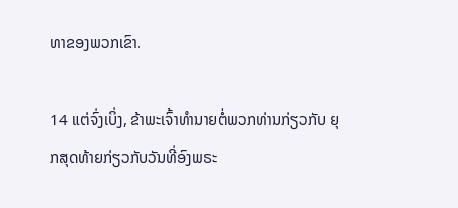ທາຂອງພວກເຂົາ.

14 ແຕ່ຈົ່ງເບິ່ງ, ຂ້າພະເຈົ້າທຳນາຍຕໍ່ພວກທ່ານກ່ຽວກັບ ຍຸກສຸດທ້າຍກ່ຽວກັບວັນທີ່ອົງພຣະ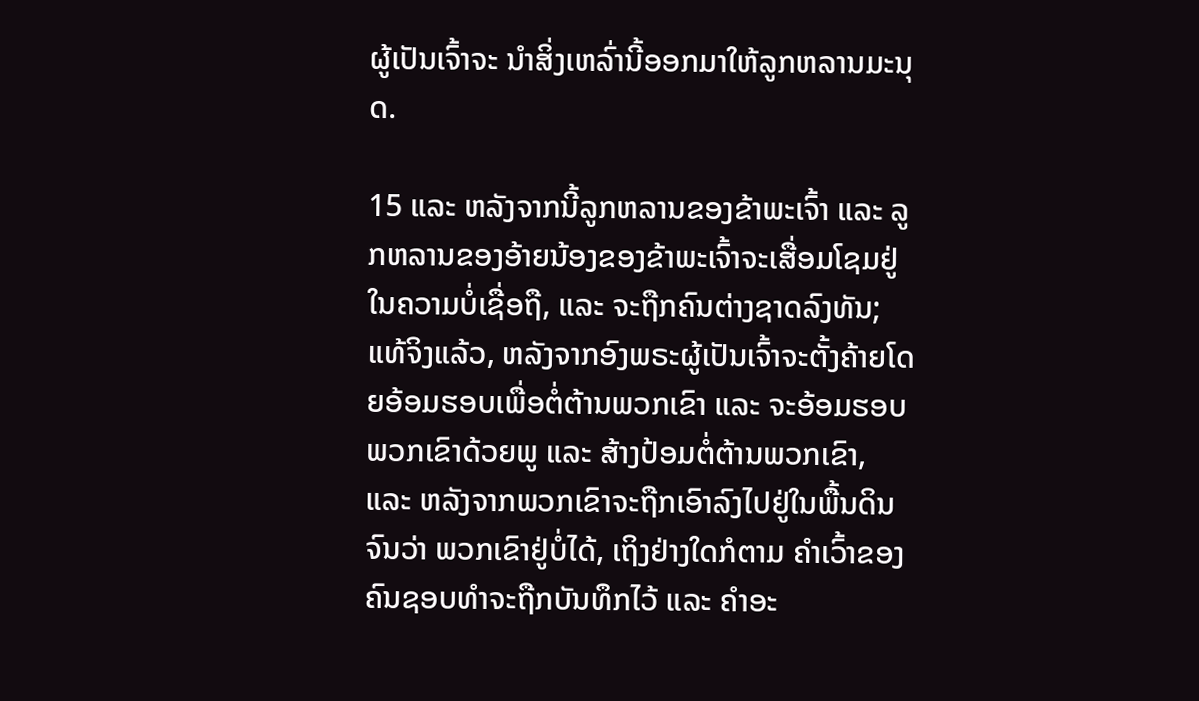ຜູ້ເປັນເຈົ້າຈະ ນຳສິ່ງເຫລົ່ານີ້ອອກມາໃຫ້ລູກຫລານມະນຸດ.

15 ແລະ ຫລັງຈາກນີ້ລູກຫລານຂອງຂ້າພະເຈົ້າ ແລະ ລູກຫລານຂອງອ້າຍນ້ອງຂອງຂ້າພະເຈົ້າຈະເສື່ອມໂຊມຢູ່ໃນຄວາມບໍ່ເຊື່ອຖື, ແລະ ຈະຖືກຄົນຕ່າງຊາດລົງທັນ; ແທ້ຈິງແລ້ວ, ຫລັງຈາກອົງພຣະຜູ້ເປັນເຈົ້າຈະຕັ້ງຄ້າຍໂດຍອ້ອມຮອບເພື່ອຕໍ່ຕ້ານພວກເຂົາ ແລະ ຈະອ້ອມຮອບພວກເຂົາດ້ວຍພູ ແລະ ສ້າງປ້ອມຕໍ່ຕ້ານພວກເຂົາ, ແລະ ຫລັງຈາກພວກເຂົາຈະຖືກເອົາລົງໄປຢູ່ໃນພື້ນດິນຈົນວ່າ ພວກເຂົາຢູ່ບໍ່ໄດ້, ເຖິງຢ່າງໃດກໍຕາມ ຄຳເວົ້າຂອງຄົນຊອບທຳຈະຖືກບັນທຶກໄວ້ ແລະ ຄຳອະ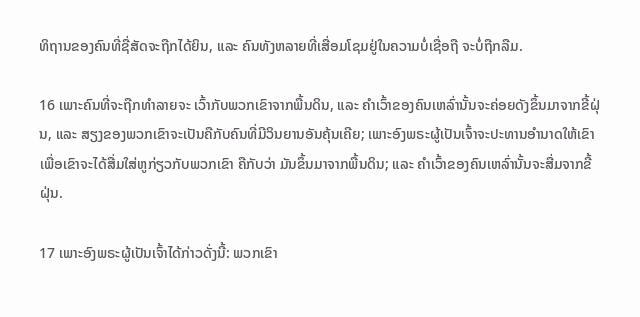ທິຖານຂອງຄົນທີ່ຊື່ສັດຈະຖືກໄດ້ຍິນ, ແລະ ຄົນທັງຫລາຍທີ່ເສື່ອມໂຊມຢູ່ໃນຄວາມບໍ່ເຊື່ອຖື ຈະບໍ່ຖືກລືມ.

16 ເພາະຄົນທີ່ຈະຖືກທຳລາຍຈະ ເວົ້າກັບພວກເຂົາຈາກພື້ນດິນ, ແລະ ຄຳເວົ້າຂອງຄົນເຫລົ່ານັ້ນຈະຄ່ອຍດັງຂຶ້ນມາຈາກຂີ້ຝຸ່ນ, ແລະ ສຽງຂອງພວກເຂົາຈະເປັນຄືກັບຄົນທີ່ມີວິນຍານອັນຄຸ້ນເຄີຍ; ເພາະອົງພຣະຜູ້ເປັນເຈົ້າຈະປະທານອຳນາດໃຫ້ເຂົາເພື່ອເຂົາຈະໄດ້ສື່ມໃສ່ຫູກ່ຽວກັບພວກເຂົາ ຄືກັບວ່າ ມັນຂຶ້ນມາຈາກພື້ນດິນ; ແລະ ຄຳເວົ້າຂອງຄົນເຫລົ່ານັ້ນຈະສື່ມຈາກຂີ້ຝຸ່ນ.

17 ເພາະອົງພຣະຜູ້ເປັນເຈົ້າໄດ້ກ່າວດັ່ງນີ້: ພວກເຂົາ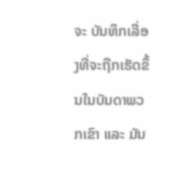ຈະ ບັນທຶກເລື່ອງທີ່ຈະຖືກເຮັດຂຶ້ນໃນບັນດາພວກເຂົາ ແລະ ມັນ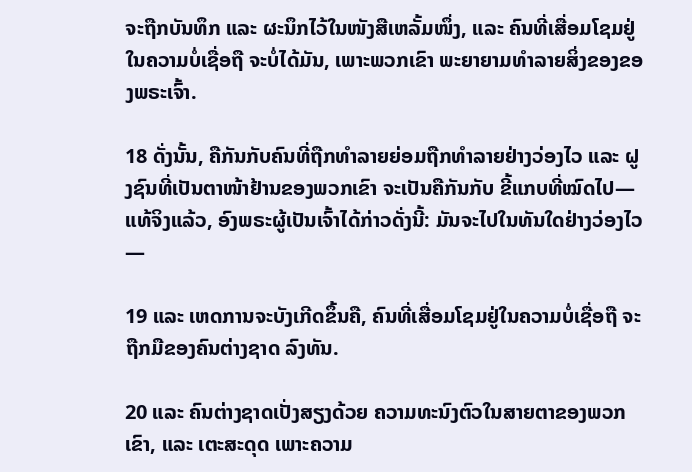ຈະຖືກບັນທຶກ ແລະ ຜະນຶກໄວ້ໃນໜັງສືເຫລັ້ມໜຶ່ງ, ແລະ ຄົນທີ່ເສື່ອມໂຊມຢູ່ໃນຄວາມບໍ່ເຊື່ອຖື ຈະບໍ່ໄດ້ມັນ, ເພາະພວກເຂົາ ພະຍາຍາມທຳລາຍສິ່ງຂອງຂອງພຣະເຈົ້າ.

18 ດັ່ງນັ້ນ, ຄືກັນກັບຄົນທີ່ຖືກທຳລາຍຍ່ອມຖືກທຳລາຍຢ່າງວ່ອງໄວ ແລະ ຝູງຊົນທີ່ເປັນຕາໜ້າຢ້ານຂອງພວກເຂົາ ຈະເປັນຄືກັນກັບ ຂີ້ແກບທີ່ໝົດໄປ—ແທ້ຈິງແລ້ວ, ອົງພຣະຜູ້ເປັນເຈົ້າໄດ້ກ່າວດັ່ງນີ້: ມັນຈະໄປໃນທັນໃດຢ່າງວ່ອງໄວ—

19 ແລະ ເຫດການຈະບັງເກີດຂຶ້ນຄື, ຄົນທີ່ເສື່ອມໂຊມຢູ່ໃນຄວາມບໍ່ເຊື່ອຖື ຈະຖືກມືຂອງຄົນຕ່າງຊາດ ລົງທັນ.

20 ແລະ ຄົນຕ່າງຊາດເປັ່ງສຽງດ້ວຍ ຄວາມທະນົງຕົວໃນສາຍຕາຂອງພວກເຂົາ, ແລະ ເຕະສະດຸດ ເພາະຄວາມ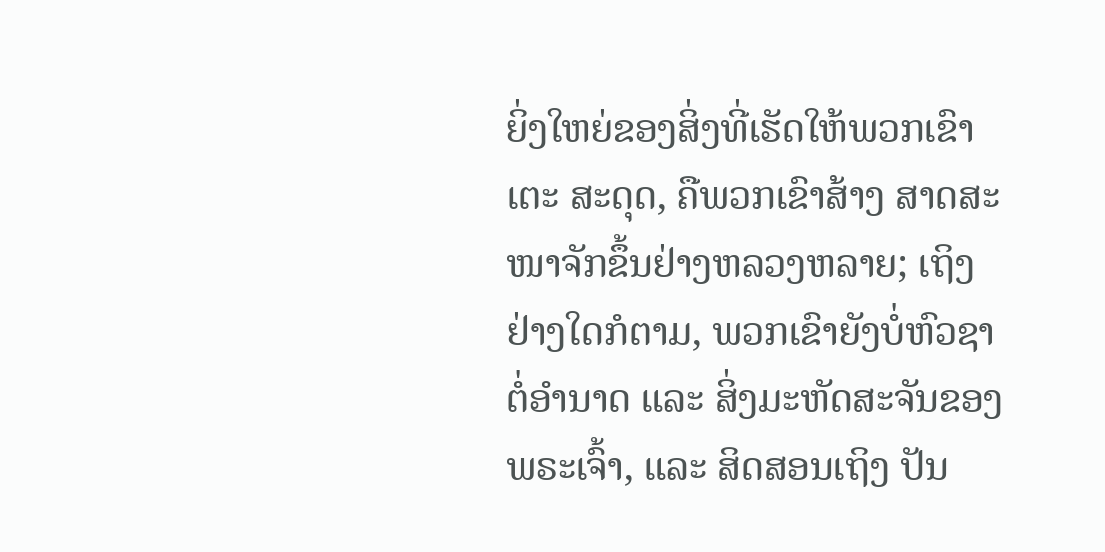ຍິ່ງໃຫຍ່ຂອງສິ່ງທີ່ເຮັດໃຫ້ພວກເຂົາເຕະ ສະດຸດ, ຄືພວກເຂົາສ້າງ ສາດສະໜາຈັກຂຶ້ນຢ່າງຫລວງຫລາຍ; ເຖິງຢ່າງໃດກໍຕາມ, ພວກເຂົາຍັງບໍ່ຫົວຊາຕໍ່ອຳນາດ ແລະ ສິ່ງມະຫັດສະຈັນຂອງພຣະເຈົ້າ, ແລະ ສິດສອນເຖິງ ປັນ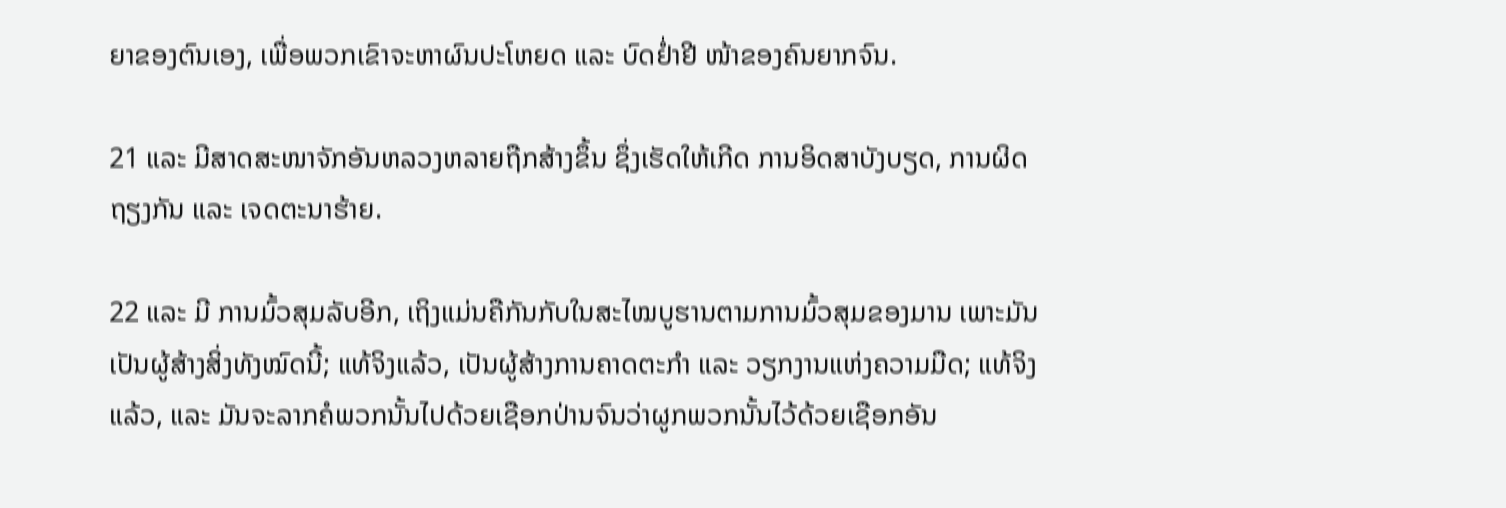ຍາຂອງຕົນເອງ, ເພື່ອພວກເຂົາຈະຫາຜົນປະໂຫຍດ ແລະ ບົດຢ່ຳຢີ ໜ້າຂອງຄົນຍາກຈົນ.

21 ແລະ ມີສາດສະໜາຈັກອັນຫລວງຫລາຍຖືກສ້າງຂຶ້ນ ຊຶ່ງເຮັດໃຫ້ເກີດ ການອິດສາບັງບຽດ, ການຜິດຖຽງກັນ ແລະ ເຈດຕະນາຮ້າຍ.

22 ແລະ ມີ ການມົ້ວສຸມລັບອີກ, ເຖິງແມ່ນຄືກັນກັບໃນສະໄໝບູຮານຕາມການມົ້ວສຸມຂອງມານ ເພາະມັນເປັນຜູ້ສ້າງສິ່ງທັງໝົດນີ້; ແທ້ຈິງແລ້ວ, ເປັນຜູ້ສ້າງການຄາດຕະກຳ ແລະ ວຽກງານແຫ່ງຄວາມມືດ; ແທ້ຈິງແລ້ວ, ແລະ ມັນຈະລາກຄໍພວກນັ້ນໄປດ້ວຍເຊືອກປ່ານຈົນວ່າຜູກພວກນັ້ນໄວ້ດ້ວຍເຊືອກອັນ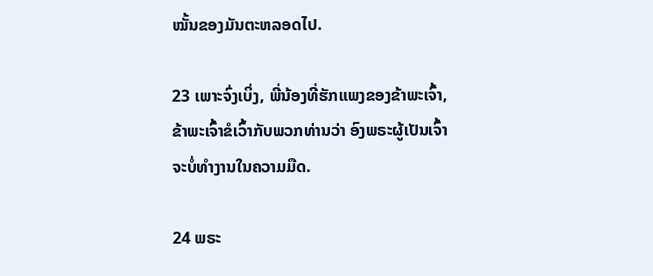ໝັ້ນຂອງມັນຕະຫລອດໄປ.

23 ເພາະຈົ່ງເບິ່ງ, ພີ່ນ້ອງທີ່ຮັກແພງຂອງຂ້າພະເຈົ້າ, ຂ້າພະເຈົ້າຂໍເວົ້າກັບພວກທ່ານວ່າ ອົງພຣະຜູ້ເປັນເຈົ້າຈະບໍ່ທຳງານໃນຄວາມມືດ.

24 ພຣະ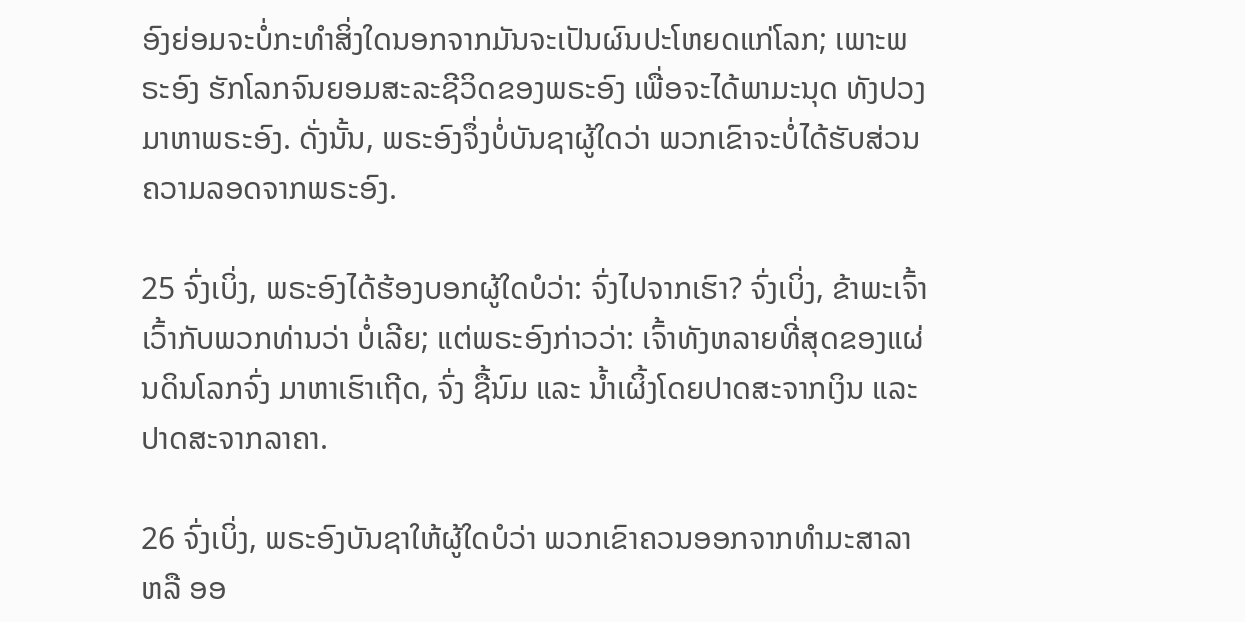ອົງຍ່ອມຈະບໍ່ກະທຳສິ່ງໃດນອກຈາກມັນຈະເປັນຜົນປະໂຫຍດແກ່ໂລກ; ເພາະພຣະອົງ ຮັກໂລກຈົນຍອມສະລະຊີວິດຂອງພຣະອົງ ເພື່ອຈະໄດ້ພາມະນຸດ ທັງປວງມາຫາພຣະອົງ. ດັ່ງນັ້ນ, ພຣະອົງຈຶ່ງບໍ່ບັນຊາຜູ້ໃດວ່າ ພວກເຂົາຈະບໍ່ໄດ້ຮັບສ່ວນຄວາມລອດຈາກພຣະອົງ.

25 ຈົ່ງເບິ່ງ, ພຣະອົງໄດ້ຮ້ອງບອກຜູ້ໃດບໍວ່າ: ຈົ່ງໄປຈາກເຮົາ? ຈົ່ງເບິ່ງ, ຂ້າພະເຈົ້າເວົ້າກັບພວກທ່ານວ່າ ບໍ່ເລີຍ; ແຕ່ພຣະອົງກ່າວວ່າ: ເຈົ້າທັງຫລາຍທີ່ສຸດຂອງແຜ່ນດິນໂລກຈົ່ງ ມາຫາເຮົາເຖີດ, ຈົ່ງ ຊື້ນົມ ແລະ ນ້ຳເຜິ້ງໂດຍປາດສະຈາກເງິນ ແລະ ປາດສະຈາກລາຄາ.

26 ຈົ່ງເບິ່ງ, ພຣະອົງບັນຊາໃຫ້ຜູ້ໃດບໍວ່າ ພວກເຂົາຄວນອອກຈາກທຳມະສາລາ ຫລື ອອ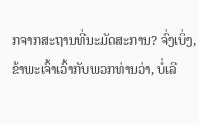ກຈາກສະຖານທີ່ນະມັດສະການ? ຈົ່ງເບິ່ງ, ຂ້າພະເຈົ້າເວົ້າກັບພວກທ່ານວ່າ, ບໍ່ເລີ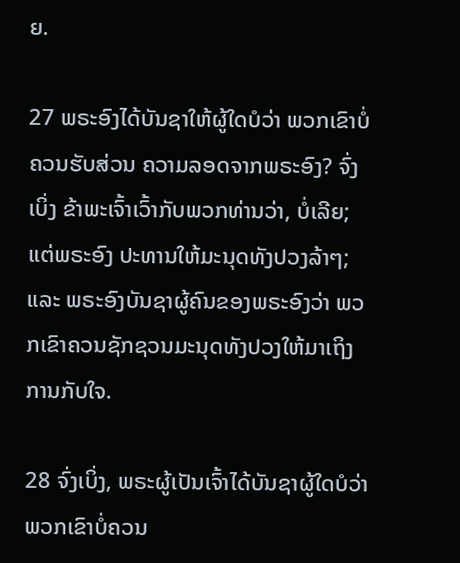ຍ.

27 ພຣະອົງໄດ້ບັນຊາໃຫ້ຜູ້ໃດບໍວ່າ ພວກເຂົາບໍ່ຄວນຮັບສ່ວນ ຄວາມລອດຈາກພຣະອົງ? ຈົ່ງເບິ່ງ ຂ້າພະເຈົ້າເວົ້າກັບພວກທ່ານວ່າ, ບໍ່ເລີຍ; ແຕ່ພຣະອົງ ປະທານໃຫ້ມະນຸດທັງປວງລ້າໆ; ແລະ ພຣະອົງບັນຊາຜູ້ຄົນຂອງພຣະອົງວ່າ ພວກເຂົາຄວນຊັກຊວນມະນຸດທັງປວງໃຫ້ມາເຖິງ ການກັບໃຈ.

28 ຈົ່ງເບິ່ງ, ພຣະຜູ້ເປັນເຈົ້າໄດ້ບັນຊາຜູ້ໃດບໍວ່າ ພວກເຂົາບໍ່ຄວນ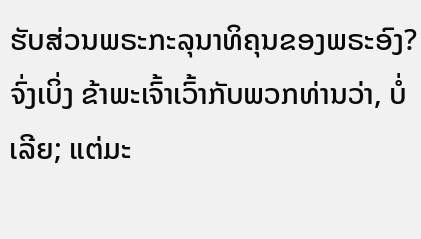ຮັບສ່ວນພຣະກະລຸນາທິຄຸນຂອງພຣະອົງ? ຈົ່ງເບິ່ງ ຂ້າພະເຈົ້າເວົ້າກັບພວກທ່ານວ່າ, ບໍ່ເລີຍ; ແຕ່ມະ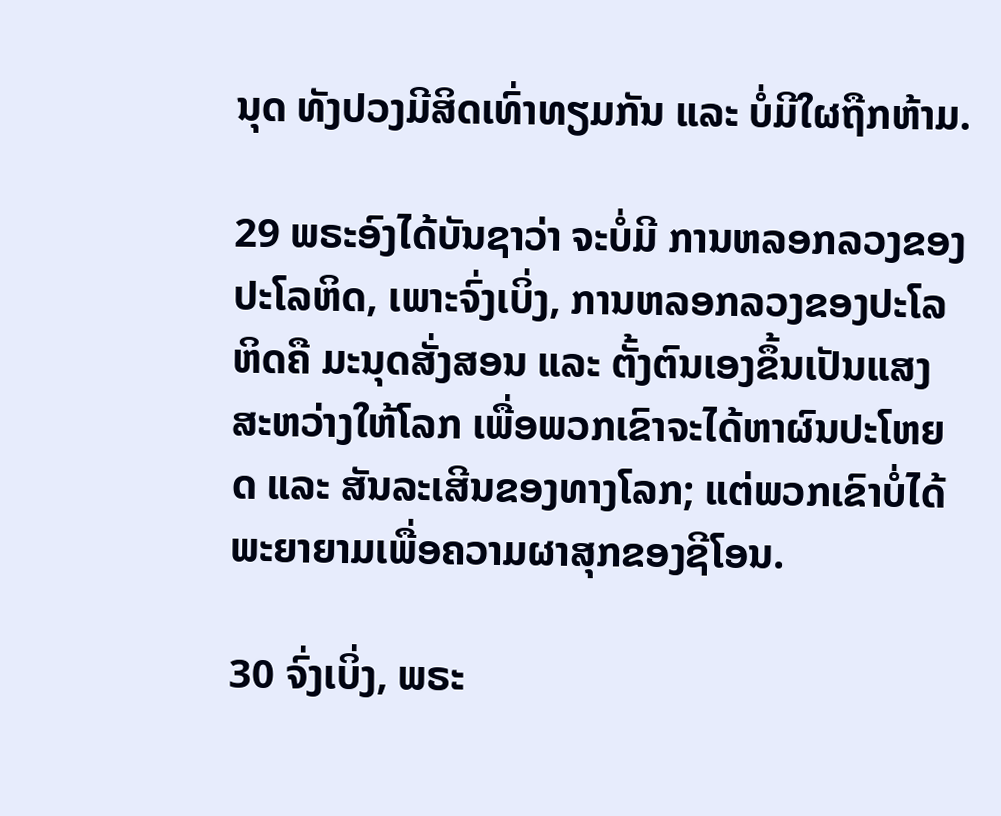ນຸດ ທັງປວງມີສິດເທົ່າທຽມກັນ ແລະ ບໍ່ມີໃຜຖືກຫ້າມ.

29 ພຣະອົງໄດ້ບັນຊາວ່າ ຈະບໍ່ມີ ການຫລອກລວງຂອງປະໂລຫິດ, ເພາະຈົ່ງເບິ່ງ, ການຫລອກລວງຂອງປະໂລຫິດຄື ມະນຸດສັ່ງສອນ ແລະ ຕັ້ງຕົນເອງຂຶ້ນເປັນແສງສະຫວ່າງໃຫ້ໂລກ ເພື່ອພວກເຂົາຈະໄດ້ຫາຜົນປະໂຫຍດ ແລະ ສັນລະເສີນຂອງທາງໂລກ; ແຕ່ພວກເຂົາບໍ່ໄດ້ພະຍາຍາມເພື່ອຄວາມຜາສຸກຂອງຊີໂອນ.

30 ຈົ່ງເບິ່ງ, ພຣະ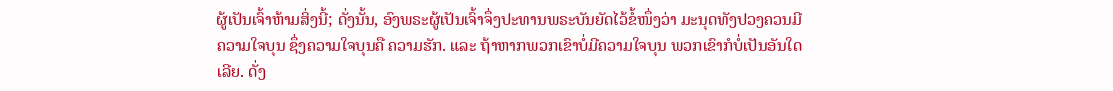ຜູ້ເປັນເຈົ້າຫ້າມສິ່ງນີ້; ດັ່ງນັ້ນ, ອົງພຣະຜູ້ເປັນເຈົ້າຈຶ່ງປະທານພຣະບັນຍັດໄວ້ຂໍ້ໜຶ່ງວ່າ ມະນຸດທັງປວງຄວນມີ ຄວາມໃຈບຸນ ຊຶ່ງຄວາມໃຈບຸນຄື ຄວາມຮັກ. ແລະ ຖ້າຫາກພວກເຂົາບໍ່ມີຄວາມໃຈບຸນ ພວກເຂົາກໍບໍ່ເປັນອັນໃດເລີຍ. ດັ່ງ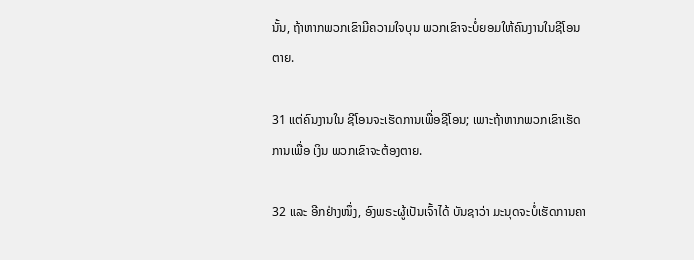ນັ້ນ, ຖ້າຫາກພວກເຂົາມີຄວາມໃຈບຸນ ພວກເຂົາຈະບໍ່ຍອມໃຫ້ຄົນງານໃນຊີໂອນຕາຍ.

31 ແຕ່ຄົນງານໃນ ຊີໂອນຈະເຮັດການເພື່ອຊີໂອນ; ເພາະຖ້າຫາກພວກເຂົາເຮັດການເພື່ອ ເງິນ ພວກເຂົາຈະຕ້ອງຕາຍ.

32 ແລະ ອີກຢ່າງໜຶ່ງ, ອົງພຣະຜູ້ເປັນເຈົ້າໄດ້ ບັນຊາວ່າ ມະນຸດຈະບໍ່ເຮັດການຄາ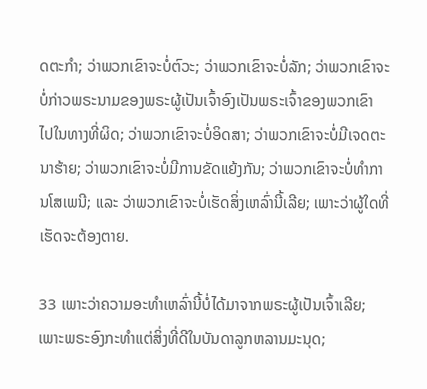ດຕະກຳ; ວ່າພວກເຂົາຈະບໍ່ຕົວະ; ວ່າພວກເຂົາຈະບໍ່ລັກ; ວ່າພວກເຂົາຈະບໍ່ກ່າວພຣະນາມຂອງພຣະຜູ້ເປັນເຈົ້າອົງເປັນພຣະເຈົ້າຂອງພວກເຂົາ ໄປໃນທາງທີ່ຜິດ; ວ່າພວກເຂົາຈະບໍ່ອິດສາ; ວ່າພວກເຂົາຈະບໍ່ມີເຈດຕະນາຮ້າຍ; ວ່າພວກເຂົາຈະບໍ່ມີການຂັດແຍ້ງກັນ; ວ່າພວກເຂົາຈະບໍ່ທຳການໂສເພນີ; ແລະ ວ່າພວກເຂົາຈະບໍ່ເຮັດສິ່ງເຫລົ່ານີ້ເລີຍ; ເພາະວ່າຜູ້ໃດທີ່ເຮັດຈະຕ້ອງຕາຍ.

33 ເພາະວ່າຄວາມອະທຳເຫລົ່ານີ້ບໍ່ໄດ້ມາຈາກພຣະຜູ້ເປັນເຈົ້າເລີຍ; ເພາະພຣະອົງກະທຳແຕ່ສິ່ງທີ່ດີໃນບັນດາລູກຫລານມະນຸດ;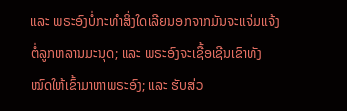ແລະ ພຣະອົງບໍ່ກະທຳສິ່ງໃດເລີຍນອກຈາກມັນຈະແຈ່ມແຈ້ງຕໍ່ລູກຫລານມະນຸດ; ແລະ ພຣະອົງຈະເຊື້ອເຊີນເຂົາທັງໝົດໃຫ້ເຂົ້າມາຫາພຣະອົງ; ແລະ ຮັບສ່ວ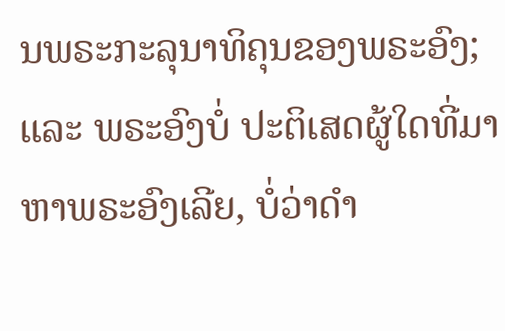ນພຣະກະລຸນາທິຄຸນຂອງພຣະອົງ; ແລະ ພຣະອົງບໍ່ ປະຕິເສດຜູ້ໃດທີ່ມາຫາພຣະອົງເລີຍ, ບໍ່ວ່າດຳ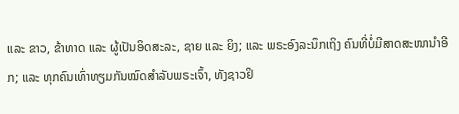ແລະ ຂາວ, ຂ້າທາດ ແລະ ຜູ້ເປັນອິດສະລະ, ຊາຍ ແລະ ຍິງ; ແລະ ພຣະອົງລະນຶກເຖິງ ຄົນທີ່ບໍ່ມີສາດສະໜານຳອີກ; ແລະ ທຸກຄົນເທົ່າທຽມກັນໝົດສຳລັບພຣະເຈົ້າ, ທັງຊາວຢິ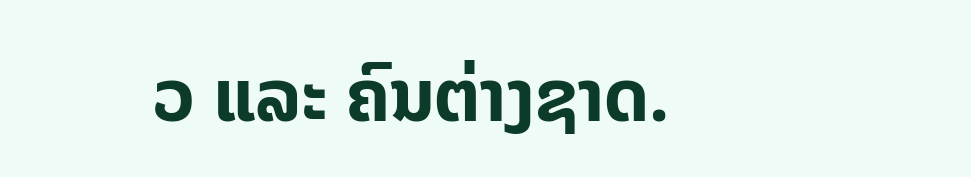ວ ແລະ ຄົນຕ່າງຊາດ.